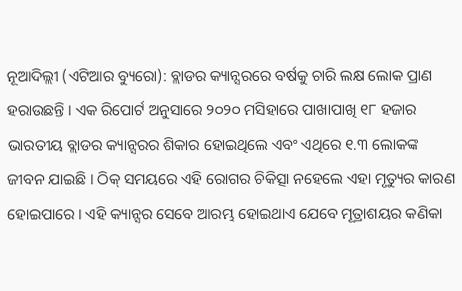ନୂଆଦିଲ୍ଲୀ (ଏଟିଆର ବ୍ୟୁରୋ): ବ୍ଲାଡର କ୍ୟାନ୍ସରରେ ବର୍ଷକୁ ଚାରି ଲକ୍ଷ ଲୋକ ପ୍ରାଣ ହରାଉଛନ୍ତି । ଏକ ରିପୋର୍ଟ ଅନୁସାରେ ୨୦୨୦ ମସିହାରେ ପାଖାପାଖି ୧୮ ହଜାର ଭାରତୀୟ ବ୍ଲାଡର କ୍ୟାନ୍ସରର ଶିକାର ହୋଇଥିଲେ ଏବଂ ଏଥିରେ ୧.୩ ଲୋକଙ୍କ ଜୀବନ ଯାଇଛି । ଠିକ୍ ସମୟରେ ଏହି ରୋଗର ଚିକିତ୍ସା ନହେଲେ ଏହା ମୃତ୍ୟୁର କାରଣ ହୋଇପାରେ । ଏହି କ୍ୟାନ୍ସର ସେବେ ଆରମ୍ଭ ହୋଇଥାଏ ଯେବେ ମୂତ୍ରାଶୟର କଣିକା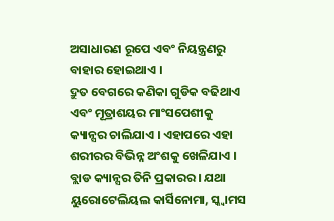ଅସାଧାରଣ ରୂପେ ଏବଂ ନିୟନ୍ତ୍ରଣରୁ ବାହାର ହୋଇଥାଏ ।
ଦ୍ରୁତ ବେଗରେ କଣିକା ଗୁଡିକ ବଢିଥାଏ ଏବଂ ମୂତ୍ରାଶୟର ମାଂସପେଶୀକୁ କ୍ୟାନ୍ସର ଚାଲିଯାଏ । ଏହାପରେ ଏହା ଶରୀରର ବିଭିନ୍ନ ଅଂଶକୁ ଖେଳିଯାଏ ।
ବ୍ଲାଡ କ୍ୟାନ୍ସର ତିନି ପ୍ରକାରର । ଯଥା ୟୁରୋଟେଲିୟଲ କାର୍ସିନୋମା, ସ୍କ୍ୱାମସ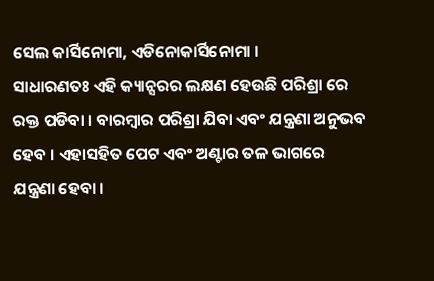ସେଲ କାର୍ସିନୋମା, ଏଡିନୋକାର୍ସିନୋମା ।
ସାଧାରଣତଃ ଏହି କ୍ୟାନ୍ସରର ଲକ୍ଷଣ ହେଉଛି ପରିଶ୍ରା ରେ ରକ୍ତ ପଡିବା । ବାରମ୍ବାର ପରିଶ୍ରା ଯିବା ଏବଂ ଯନ୍ତ୍ରଣା ଅନୁଭବ ହେବ । ଏହାସହିତ ପେଟ ଏବଂ ଅଣ୍ଟାର ତଳ ଭାଗରେ ଯନ୍ତ୍ରଣା ହେବା ।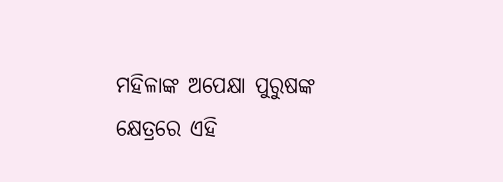ମହିଳାଙ୍କ ଅପେକ୍ଷା ପୁରୁଷଙ୍କ କ୍ଷେତ୍ରରେ ଏହି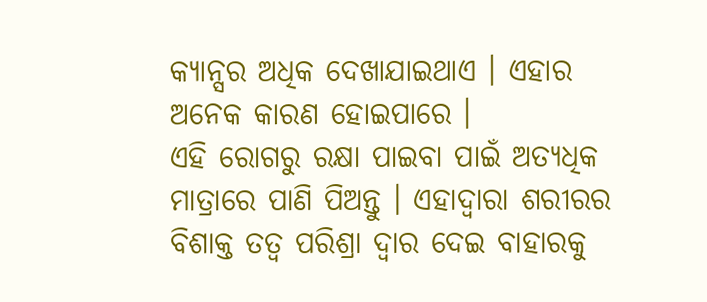କ୍ୟାନ୍ସର ଅଧିକ ଦେଖାଯାଇଥାଏ । ଏହାର ଅନେକ କାରଣ ହୋଇପାରେ ।
ଏହି ରୋଗରୁ ରକ୍ଷା ପାଇବା ପାଇଁ ଅତ୍ୟଧିକ ମାତ୍ରାରେ ପାଣି ପିଅନ୍ତୁ । ଏହାଦ୍ୱାରା ଶରୀରର ବିଶାକ୍ତ ତତ୍ୱ ପରିଶ୍ରା ଦ୍ୱାର ଦେଇ ବାହାରକୁ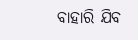ବାହାରି ଯିବ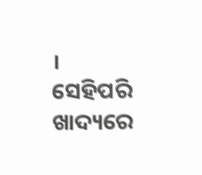। ସେହିପରି ଖାଦ୍ୟରେ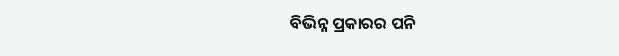ବିଭିନ୍ନ ପ୍ରକାରର ପନି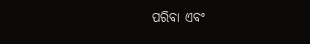ପରିବା ଏବଂ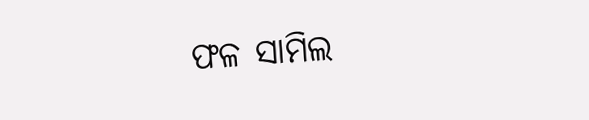ଫଳ ସାମିଲ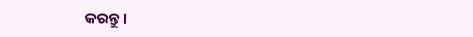କରନ୍ତୁ ।